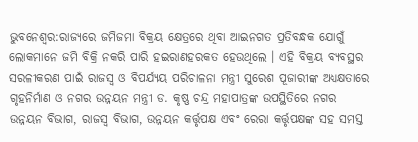ଭୁବନେଶ୍ୱର:ରାଜ୍ୟରେ ଜମିଜମା ବିକ୍ରୟ କ୍ଷେତ୍ରରେ ଥିବା ଆଇନଗତ ପ୍ରତିବନ୍ଧକ ଯୋଗୁଁ ଲୋକମାନେ ଜମି ବିକ୍ରି ନକରି ପାରି ହଇରାଣହରକତ ହେଉଥିଲେ । ଏହି ବିକ୍ରୟ ବ୍ୟବସ୍ଥର ସରଳୀକରଣ ପାଇଁ ରାଜସ୍ୱ ଓ ବିପର୍ଯ୍ୟୟ ପରିଚାଳନା ମନ୍ତ୍ରୀ ସୁରେଶ ପୂଜାରୀଙ୍କ ଅଧ୍ୟକ୍ଷତାରେ ଗୃହନିର୍ମାଣ ଓ ନଗର ଉନ୍ନୟନ ମନ୍ତ୍ରୀ ଡ. କୃଷ୍ଣ ଚନ୍ଦ୍ର ମହାପାତ୍ରଙ୍କ ଉପସ୍ଥିତିରେ ନଗର ଉନ୍ନୟନ ବିଭାଗ, ରାଜସ୍ୱ ବିଭାଗ, ଉନ୍ନୟନ କର୍ତ୍ତୃପକ୍ଷ ଏବଂ ରେରା କର୍ତ୍ତୃପକ୍ଷଙ୍କ ସହ ସମସ୍ତ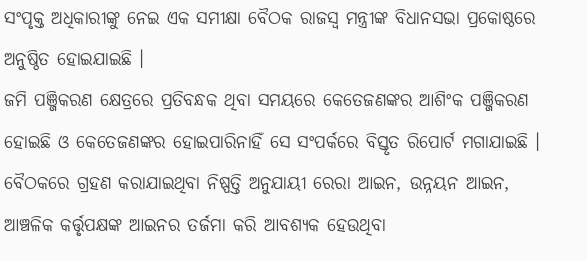ସଂପୃକ୍ତ ଅଧିକାରୀଙ୍କୁ ନେଇ ଏକ ସମୀକ୍ଷା ବୈଠକ ରାଜସ୍ୱ ମନ୍ତ୍ରୀଙ୍କ ବିଧାନସଭା ପ୍ରକୋଷ୍ଠରେ ଅନୁଷ୍ଠିତ ହୋଇଯାଇଛି ।
ଜମି ପଞ୍ଜିକରଣ କ୍ଷେତ୍ରରେ ପ୍ରତିବନ୍ଧକ ଥିବା ସମୟରେ କେତେଜଣଙ୍କର ଆଶିଂକ ପଞ୍ଜିକରଣ ହୋଇଛି ଓ କେତେଜଣଙ୍କର ହୋଇପାରିନାହିଁ ସେ ସଂପର୍କରେ ବିସ୍ତୃତ ରିପୋର୍ଟ ମଗାଯାଇଛି ।
ବୈଠକରେ ଗ୍ରହଣ କରାଯାଇଥିବା ନିଷ୍ପତ୍ତି ଅନୁଯାୟୀ ରେରା ଆଇନ, ଉନ୍ନୟନ ଆଇନ, ଆଞ୍ଚଳିକ କର୍ତ୍ତୃପକ୍ଷଙ୍କ ଆଇନର ତର୍ଜମା କରି ଆବଶ୍ୟକ ହେଉଥିବା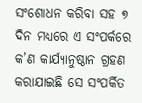ସଂଶୋଧନ କରିବା ସହ ୭ ଦିନ ମଧ୍ୟରେ ଏ ସଂପର୍କରେ କ’ଣ କାର୍ଯ୍ୟାନୁଷ୍ଠାନ ଗ୍ରହଣ କରାଯାଇଛି ସେ ସଂପର୍କିତ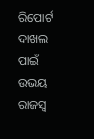ରିପୋର୍ଟ ଦାଖଲ ପାଇଁ ଉଭୟ ରାଜସ୍ୱ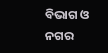ବିଭାଗ ଓ ନଗର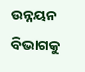ଉନ୍ନୟନ ବିଭାଗକୁ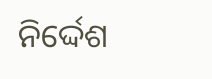ନିର୍ଦ୍ଦେଶ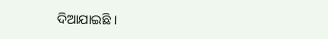ଦିଆଯାଇଛି ।